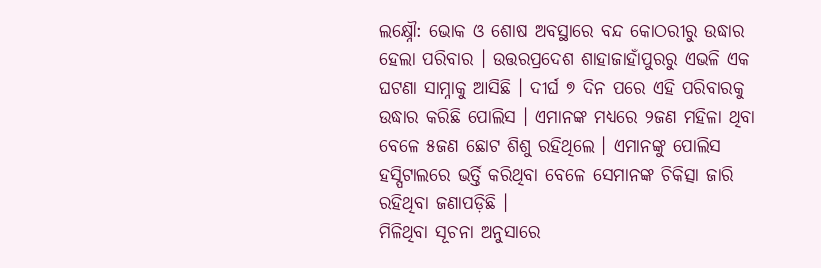ଲକ୍ଷ୍ନୌ: ଭୋକ ଓ ଶୋଷ ଅବସ୍ଥାରେ ବନ୍ଦ କୋଠରୀରୁ ଉଦ୍ଧାର ହେଲା ପରିବାର । ଉତ୍ତରପ୍ରଦେଶ ଶାହାଜାହାଁପୁରରୁ ଏଭଳି ଏକ ଘଟଣା ସାମ୍ନାକୁ ଆସିଛି । ଦୀର୍ଘ ୭ ଦିନ ପରେ ଏହି ପରିବାରକୁ ଉଦ୍ଧାର କରିଛି ପୋଲିସ । ଏମାନଙ୍କ ମଧ୍ୟରେ ୨ଜଣ ମହିଳା ଥିବା ବେଳେ ୫ଜଣ ଛୋଟ ଶିଶୁ ରହିଥିଲେ । ଏମାନଙ୍କୁ ପୋଲିସ ହସ୍ପିଟାଲରେ ଭର୍ତ୍ତି କରିଥିବା ବେଳେ ସେମାନଙ୍କ ଚିକିତ୍ସା ଜାରି ରହିଥିବା ଜଣାପଡ଼ିଛି ।
ମିଳିଥିବା ସୂଚନା ଅନୁସାରେ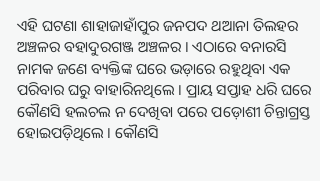ଏହି ଘଟଣା ଶାହାଜାହାଁପୁର ଜନପଦ ଥଆନା ତିଲହର ଅଞ୍ଚଳର ବହାଦୁରଗଞ୍ଜ ଅଞ୍ଚଳର । ଏଠାରେ ବନାରସି ନାମକ ଜଣେ ବ୍ୟକ୍ତିଙ୍କ ଘରେ ଭଡ଼ାରେ ରହୁଥିବା ଏକ ପରିବାର ଘରୁ ବାହାରିନଥିଲେ । ପ୍ରାୟ ସପ୍ତାହ ଧରି ଘରେ କୌଣସି ହଲଚଲ ନ ଦେଖିବା ପରେ ପଡ଼ୋଶୀ ଚିନ୍ତାଗ୍ରସ୍ତ ହୋଇପଡ଼ିଥିଲେ । କୌଣସି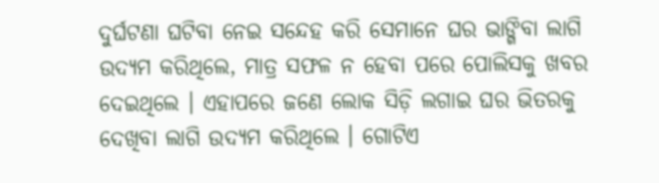ଦୁର୍ଘଟଣା ଘଟିବା ନେଇ ସନ୍ଦେହ କରି ସେମାନେ ଘର ଭାଙ୍ଗିବା ଲାଗି ଉଦ୍ୟମ କରିଥିଲେ, ମାତ୍ର ସଫଳ ନ ହେବା ପରେ ପୋଲିସକୁ ଖବର ଦେଇଥିଲେ । ଏହାପରେ ଜଣେ ଲୋକ ସିଡ଼ି ଲଗାଇ ଘର ଭିତରକୁ ଦେଖିବା ଲାଗି ଉଦ୍ୟମ କରିଥିଲେ । ଗୋଟିଏ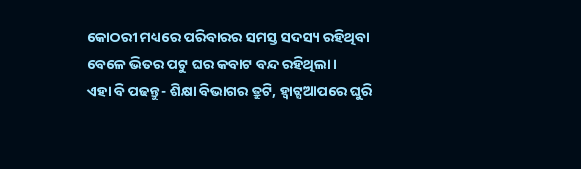କୋଠରୀ ମଧ୍ୟରେ ପରିବାରର ସମସ୍ତ ସଦସ୍ୟ ରହିଥିବା ବେଳେ ଭିତର ପଟୁ ଘର କବାଟ ବନ୍ଦ ରହିଥିଲା ।
ଏହା ବି ପଢନ୍ତୁ- ଶିକ୍ଷା ବିଭାଗର ତ୍ରୁଟି, ହ୍ବାଟ୍ସଆପରେ ଘୁରି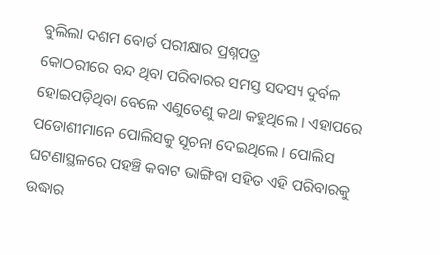ବୁଲିଲା ଦଶମ ବୋର୍ଡ ପରୀକ୍ଷାର ପ୍ରଶ୍ନପତ୍ର
କୋଠରୀରେ ବନ୍ଦ ଥିବା ପରିବାରର ସମସ୍ତ ସଦସ୍ୟ ଦୁର୍ବଳ ହୋଇପଡ଼ିଥିବା ବେଳେ ଏଣୁତେଣୁ କଥା କହୁଥିଲେ । ଏହାପରେ ପଡୋଶୀମାନେ ପୋଲିସକୁ ସୂଚନା ଦେଇଥିଲେ । ପୋଲିସ ଘଟଣାସ୍ଥଳରେ ପହଞ୍ଚି କବାଟ ଭାଙ୍ଗିବା ସହିତ ଏହି ପରିବାରକୁ ଉଦ୍ଧାର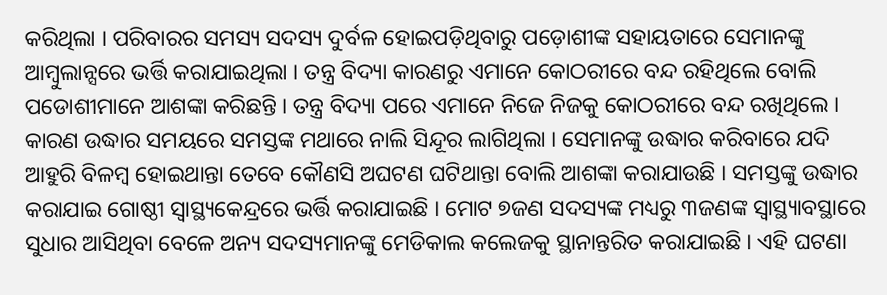କରିଥିଲା । ପରିବାରର ସମସ୍ୟ ସଦସ୍ୟ ଦୁର୍ବଳ ହୋଇପଡ଼ିଥିବାରୁ ପଡ଼ୋଶୀଙ୍କ ସହାୟତାରେ ସେମାନଙ୍କୁ ଆମ୍ବୁଲାନ୍ସରେ ଭର୍ତ୍ତି କରାଯାଇଥିଲା । ତନ୍ତ୍ର ବିଦ୍ୟା କାରଣରୁ ଏମାନେ କୋଠରୀରେ ବନ୍ଦ ରହିଥିଲେ ବୋଲି ପଡୋଶୀମାନେ ଆଶଙ୍କା କରିଛନ୍ତି । ତନ୍ତ୍ର ବିଦ୍ୟା ପରେ ଏମାନେ ନିଜେ ନିଜକୁ କୋଠରୀରେ ବନ୍ଦ ରଖିଥିଲେ ।
କାରଣ ଉଦ୍ଧାର ସମୟରେ ସମସ୍ତଙ୍କ ମଥାରେ ନାଲି ସିନ୍ଦୂର ଲାଗିଥିଲା । ସେମାନଙ୍କୁ ଉଦ୍ଧାର କରିବାରେ ଯଦି ଆହୁରି ବିଳମ୍ବ ହୋଇଥାନ୍ତା ତେବେ କୌଣସି ଅଘଟଣ ଘଟିଥାନ୍ତା ବୋଲି ଆଶଙ୍କା କରାଯାଉଛି । ସମସ୍ତଙ୍କୁ ଉଦ୍ଧାର କରାଯାଇ ଗୋଷ୍ଠୀ ସ୍ବାସ୍ଥ୍ୟକେନ୍ଦ୍ରରେ ଭର୍ତ୍ତି କରାଯାଇଛି । ମୋଟ ୭ଜଣ ସଦସ୍ୟଙ୍କ ମଧ୍ୟରୁ ୩ଜଣଙ୍କ ସ୍ବାସ୍ଥ୍ୟାବସ୍ଥାରେ ସୁଧାର ଆସିଥିବା ବେଳେ ଅନ୍ୟ ସଦସ୍ୟମାନଙ୍କୁ ମେଡିକାଲ କଲେଜକୁ ସ୍ଥାନାନ୍ତରିତ କରାଯାଇଛି । ଏହି ଘଟଣା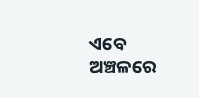ଏବେ ଅଞ୍ଚଳରେ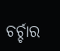ଚର୍ଚ୍ଚାର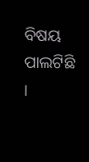ବିଷୟ ପାଲଟିଛି ।